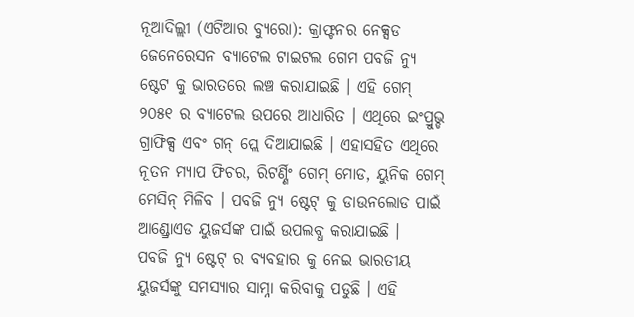ନୂଆଦିଲ୍ଲୀ (ଏଟିଆର ବ୍ୟୁରୋ): କ୍ରାଫ୍ଟନର ନେକ୍ସଡ ଜେନେରେସନ ବ୍ୟାଟେଲ ଟାଇଟଲ ଗେମ ପବଜି ନ୍ୟୁ ଷ୍ଟେଟ କୁ ଭାରତରେ ଲଞ୍ଚ କରାଯାଇଛି । ଏହି ଗେମ୍ ୨୦୫୧ ର ବ୍ୟାଟେଲ ଉପରେ ଆଧାରିତ । ଏଥିରେ ଇଂପ୍ରୁଭ୍ଡ ଗ୍ରାଫିକ୍ସ ଏବଂ ଗନ୍ ପ୍ଲେ ଦିଆଯାଇଛି । ଏହାସହିତ ଏଥିରେ ନୂତନ ମ୍ୟାପ ଫିଚର, ରିଟର୍ଣ୍ଣିଂ ଗେମ୍ ମୋଡ, ୟୁନିକ ଗେମ୍ ମେସିନ୍ ମିଳିବ । ପବଜି ନ୍ୟୁ ଷ୍ଟେଟ୍ କୁ ଡାଉନଲୋଡ ପାଇଁ ଆଣ୍ଡ୍ରୋଏଡ ୟୁଜର୍ସଙ୍କ ପାଇଁ ଉପଲବ୍ଧ କରାଯାଇଛି ।
ପବଜି ନ୍ୟୁ ଷ୍ଟେଟ୍ ର ବ୍ୟବହାର କୁ ନେଇ ଭାରତୀୟ ୟୁଜର୍ସଙ୍କୁ ସମସ୍ୟାର ସାମ୍ନା କରିବାକୁ ପଡୁଛି । ଏହି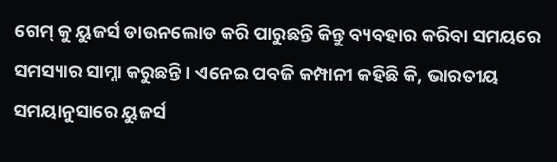ଗେମ୍ କୁ ୟୁଜର୍ସ ଡାଉନଲୋଡ କରି ପାରୁଛନ୍ତି କିନ୍ତୁ ବ୍ୟବହାର କରିବା ସମୟରେ ସମସ୍ୟାର ସାମ୍ନା କରୁଛନ୍ତି । ଏନେଇ ପବଜି କମ୍ପାନୀ କହିଛି କି, ଭାରତୀୟ ସମୟାନୁସାରେ ୟୁଜର୍ସ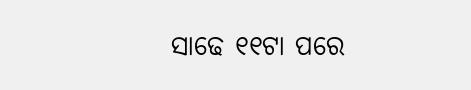ସାଢେ ୧୧ଟା ପରେ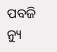ପବଜି ନ୍ୟୁ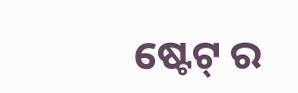ଷ୍ଟେଟ୍ ର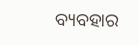ବ୍ୟବହାର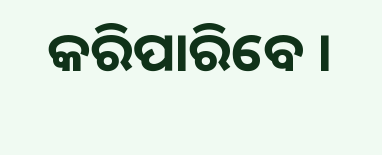କରିପାରିବେ ।